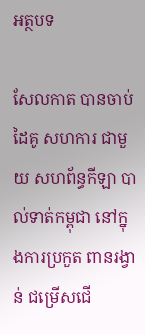អត្ថបទ

សែលកាត បានចាប់ដៃគូ សហការ ជាមួយ សហព័ន្ធកីឡា បាល់ទាត់កម្ពុជា នៅក្នុងការប្រកួត ពានរង្វាន់ ជម្រើសជើ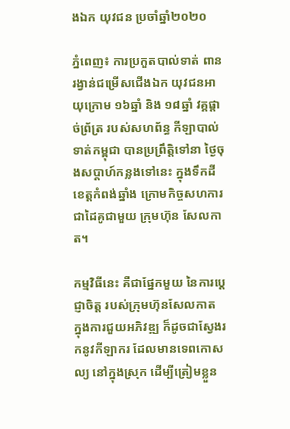ងឯក យុវជន ប្រចាំឆ្នាំ២០២០

ភ្នំពេញ៖ ការប្រកួតបាល់ទាត់ ពានរង្វាន់ជម្រើសជើងឯក យុវជនអាយុក្រោម ១៦ឆ្នាំ និង ១៨ឆ្នាំ វគ្គផ្តាច់ព្រ័ត្រ របស់សហព័ន្ធ កីឡាបាល់ទាត់កម្ពុជា បានប្រព្រឹត្តិទៅនា ថ្ងៃចុងសប្តាហ៍កន្លងទៅនេះ ក្នុងទឹកដីខេត្តកំពង់ឆ្នាំង ក្រោមកិច្ចសហការ ជាដៃគូជាមួយ ក្រុមហ៊ុន សែលកាត។

កម្មវិធីនេះ គឺជាផ្នែកមួយ នៃការប្តេជ្ញាចិត្ត របស់ក្រុមហ៊ុនសែលកាត ក្នុងការជួយអភិវឌ្ឍ ក៏ដូចជាស្វែងរកនូវកីឡាករ ដែលមានទេពកោសល្យ នៅក្នុងស្រុក ដើម្បីត្រៀមខ្លួន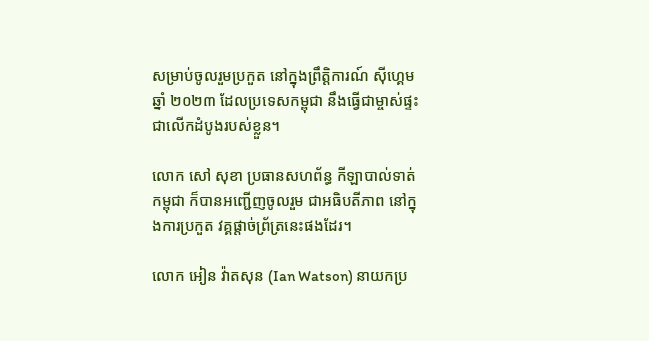សម្រាប់ចូលរួមប្រកួត នៅក្នុងព្រឹត្តិការណ៍ ស៊ីហ្គេមឆ្នាំ ២០២៣ ដែលប្រទេសកម្ពុជា នឹងធ្វើជាម្ចាស់ផ្ទះ ជាលើកដំបូងរបស់ខ្លួន។

លោក សៅ សុខា ប្រធានសហព័ន្ធ កីឡាបាល់ទាត់កម្ពុជា ក៏បានអញ្ជើញចូលរួម ជាអធិបតីភាព នៅក្នុងការប្រកួត វគ្គផ្តាច់ព្រ័ត្រនេះផងដែរ។

លោក អៀន វ៉ាតសុន (Ian Watson) នាយកប្រ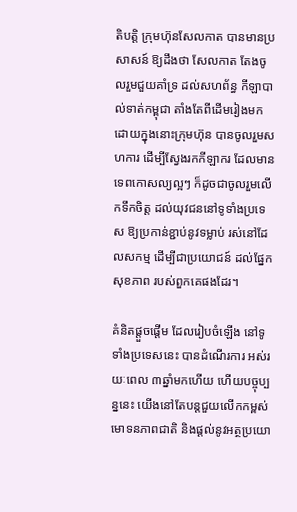តិបត្តិ ក្រុមហ៊ុនសែលកាត បានមានប្រសាសន៍ ឱ្យដឹងថា សែលកាត តែងចូលរួមជួយគាំទ្រ ដល់សហព័ន្ធ កីឡាបាល់ទាត់កម្ពុជា តាំងតែពីដើមរៀងមក ដោយក្នុងនោះក្រុមហ៊ុន បានចូលរួមសហការ ដើម្បីស្វែងរកកីឡាករ ដែលមានទេពកោសល្យល្អៗ ក៏ដូចជាចូលរួមលើកទឹកចិត្ត ដល់យុវជននៅទូទាំងប្រទេស ឱ្យប្រកាន់ខ្ជាប់នូវទម្លាប់ រស់នៅដែលសកម្ម ដើម្បីជាប្រយោជន៍ ដល់ផ្នែកសុខភាព របស់ពួកគេផងដែរ។

គំនិតផ្តួចផ្តើម ដែលរៀបចំឡើង នៅទូទាំងប្រទេសនេះ បានដំណើរការ អស់រយៈពេល ៣ឆ្នាំមកហើយ ហើយបច្ចុប្បន្ននេះ យើងនៅតែបន្តជួយលើកកម្ពស់ មោទនភាពជាតិ និងផ្តល់នូវអត្ថប្រយោ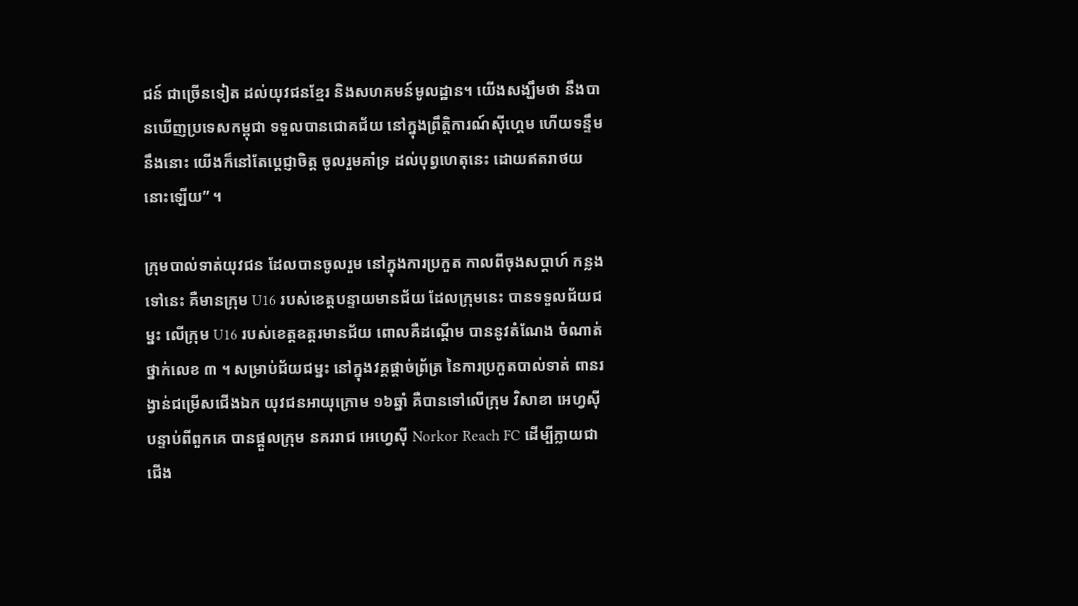ជន៍ ជាច្រើនទៀត ដល់យុវជនខ្មែរ និងសហគមន៍មូលដ្ឋាន។ យើងសង្ឃឹមថា នឹងបានឃើញប្រទេសកម្ពុជា ទទួលបានជោគជ័យ នៅក្នុងព្រឹត្តិការណ៍ស៊ីហ្គេម ហើយទន្ទឹមនឹងនោះ យើងក៏នៅតែប្តេជ្ញាចិត្ត ចូលរួមគាំទ្រ ដល់បុព្វហេតុនេះ ដោយឥតរាថយនោះឡើយ” ។

ក្រុមបាល់ទាត់យុវជន ដែលបានចូលរួម នៅក្នុងការប្រកួត កាលពីចុងសប្តាហ៍ កន្លងទៅនេះ គឺមានក្រុម U16 របស់ខេត្តបន្ទាយមានជ័យ ដែលក្រុមនេះ បានទទួលជ័យជម្នះ លើក្រុម U16 របស់ខេត្តឧត្តរមានជ័យ ពោលគឺដណ្តើម បាននូវតំណែង ចំណាត់ថ្នាក់លេខ ៣ ។ សម្រាប់ជ័យជម្នះ នៅក្នុងវគ្គផ្តាច់ព្រ័ត្រ នៃការប្រកួតបាល់ទាត់ ពានរង្វាន់ជម្រើសជើងឯក យុវជនអាយុក្រោម ១៦ឆ្នាំ គឺបានទៅលើក្រុម វិសាខា អេហ្វស៊ី បន្ទាប់ពីពួកគេ បានផ្តួលក្រុម នគររាជ អេហ្វេស៊ី Norkor Reach FC ដើម្បីក្លាយជាជើង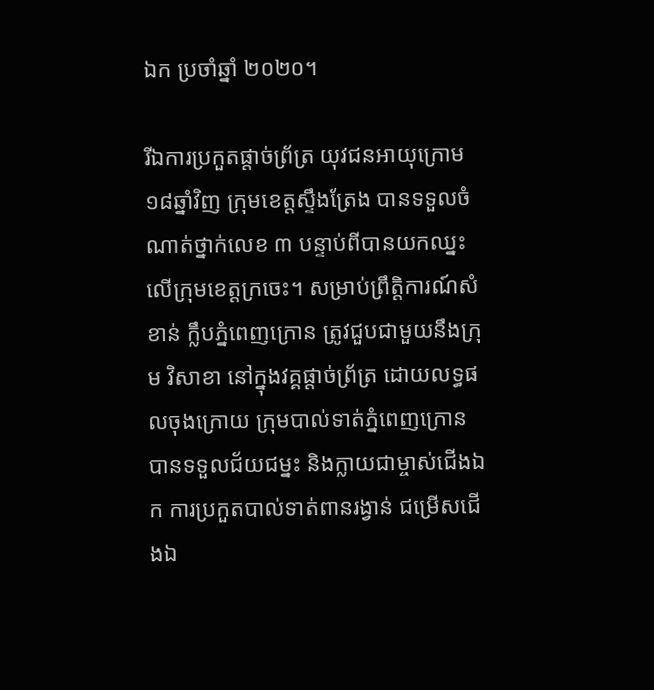ឯក ប្រចាំឆ្នាំ ២០២០។

រីឯការប្រកួតផ្តាច់ព្រ័ត្រ យុវជនអាយុក្រោម ១៨ឆ្នាំវិញ ក្រុមខេត្តស្ទឹងត្រែង បានទទួលចំណាត់ថ្នាក់លេខ ៣ បន្ទាប់ពីបានយកឈ្នះ លើក្រុមខេត្តក្រចេះ។ សម្រាប់ព្រឹត្តិការណ៍សំខាន់ ក្លឹបភ្នំពេញក្រោន ត្រូវជួបជាមួយនឹងក្រុម វិសាខា នៅក្នុងវគ្គផ្តាច់ព្រ័ត្រ ដោយលទ្ធផលចុងក្រោយ ក្រុមបាល់ទាត់ភ្នំពេញក្រោន បានទទួលជ័យជម្នះ និងក្លាយជាម្ចាស់ជើងឯក ការប្រកួតបាល់ទាត់ពានរង្វាន់ ជម្រើសជើងឯ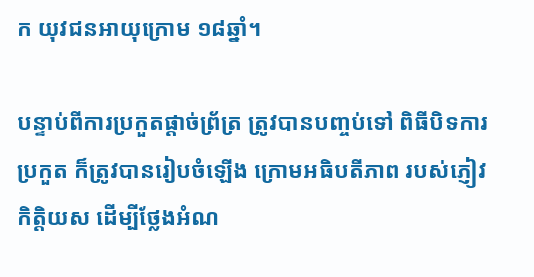ក យុវជនអាយុក្រោម ១៨ឆ្នាំ។

បន្ទាប់ពីការប្រកួតផ្តាច់ព្រ័ត្រ ត្រូវបានបញ្ចប់ទៅ ពិធីបិទការប្រកួត ក៏ត្រូវបានរៀបចំឡើង ក្រោមអធិបតីភាព របស់ភ្ញៀវកិត្តិយស ដើម្បីថ្លែងអំណ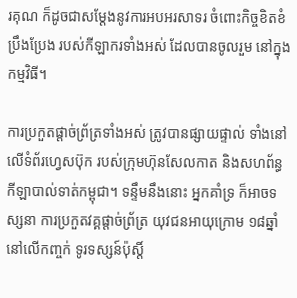រគុណ ក៏ដូចជាសម្តែងនូវការអបអរសាទរ ចំពោះកិច្ចខិតខំប្រឹងប្រែង របស់កីឡាករទាំងអស់ ដែលបានចូលរួម នៅក្នុងកម្មវិធី។

ការប្រកួតផ្តាច់ព្រ័ត្រទាំងអស់ ត្រូវបានផ្សាយផ្ទាល់ ទាំងនៅលើទំព័រហ្វេសប៊ុក របស់ក្រុមហ៊ុនសែលកាត និងសហព័ន្ធកីឡាបាល់ទាត់កម្ពុជា។ ទន្ទឹមនឹងនោះ អ្នកគាំទ្រ ក៏អាចទស្សនា ការប្រកួតវគ្គផ្តាច់ព្រ័ត្រ យុវជនអាយុក្រោម ១៨ឆ្នាំ នៅលើកញ្ចក់ ទូរទស្សន៍ប៉ុស្តិ៍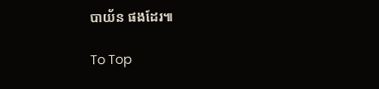បាយ័ន ផងដែរ៕

To Top